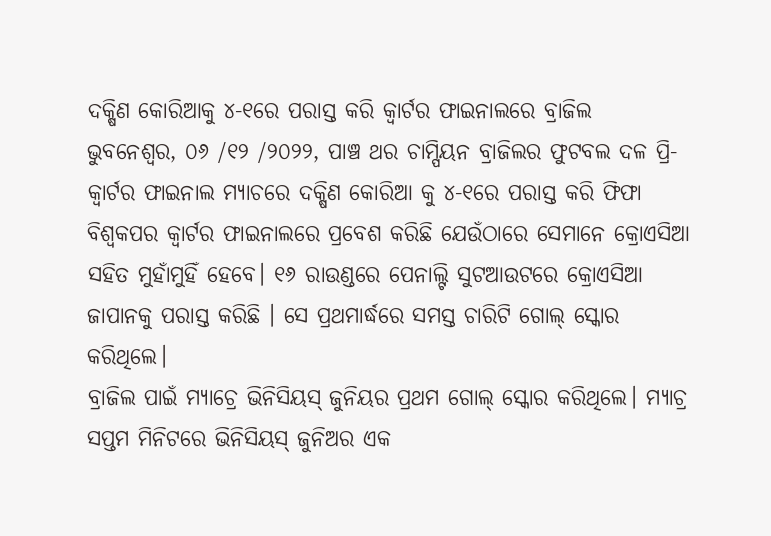ଦକ୍ଷିଣ କୋରିଆକୁ ୪-୧ରେ ପରାସ୍ତ କରି କ୍ୱାର୍ଟର ଫାଇନାଲରେ ବ୍ରାଜିଲ
ଭୁବନେଶ୍ୱର, ୦୬ /୧୨ /୨୦୨୨, ପାଞ୍ଚ ଥର ଚାମ୍ପିୟନ ବ୍ରାଜିଲର ଫୁଟବଲ ଦଳ ପ୍ରି-କ୍ୱାର୍ଟର ଫାଇନାଲ ମ୍ୟାଚରେ ଦକ୍ଷିଣ କୋରିଆ କୁ ୪-୧ରେ ପରାସ୍ତ କରି ଫିଫା ବିଶ୍ୱକପର କ୍ୱାର୍ଟର ଫାଇନାଲରେ ପ୍ରବେଶ କରିଛି ଯେଉଁଠାରେ ସେମାନେ କ୍ରୋଏସିଆ ସହିତ ମୁହାଁମୁହିଁ ହେବେ। ୧୬ ରାଉଣ୍ଡରେ ପେନାଲ୍ଟି ସୁଟଆଉଟରେ କ୍ରୋଏସିଆ ଜାପାନକୁ ପରାସ୍ତ କରିଛି । ସେ ପ୍ରଥମାର୍ଦ୍ଧରେ ସମସ୍ତ ଚାରିଟି ଗୋଲ୍ ସ୍କୋର କରିଥିଲେ।
ବ୍ରାଜିଲ ପାଇଁ ମ୍ୟାଚ୍ରେ ଭିନିସିୟସ୍ ଜୁନିୟର ପ୍ରଥମ ଗୋଲ୍ ସ୍କୋର କରିଥିଲେ। ମ୍ୟାଚ୍ର ସପ୍ତମ ମିନିଟରେ ଭିନିସିୟସ୍ ଜୁନିଅର ଏକ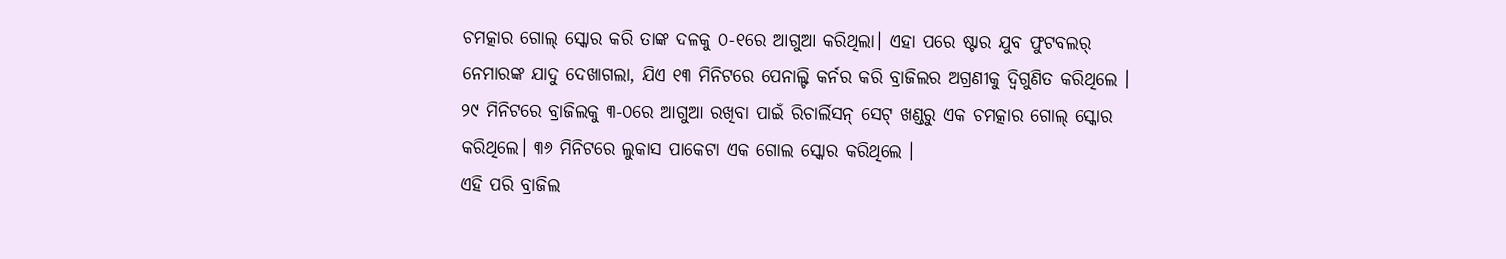ଚମତ୍କାର ଗୋଲ୍ ସ୍କୋର କରି ତାଙ୍କ ଦଳକୁ ୦-୧ରେ ଆଗୁଆ କରିଥିଲା। ଏହା ପରେ ଷ୍ଟାର ଯୁବ ଫୁଟବଲର୍ ନେମାରଙ୍କ ଯାଦୁ ଦେଖାଗଲା, ଯିଏ ୧୩ ମିନିଟରେ ପେନାଲ୍ଟି କର୍ନର କରି ବ୍ରାଜିଲର ଅଗ୍ରଣୀକୁ ଦ୍ୱିଗୁଣିତ କରିଥିଲେ । ୨୯ ମିନିଟରେ ବ୍ରାଜିଲକୁ ୩-୦ରେ ଆଗୁଆ ରଖିବା ପାଇଁ ରିଚାର୍ଲିସନ୍ ସେଟ୍ ଖଣ୍ଡରୁ ଏକ ଚମତ୍କାର ଗୋଲ୍ ସ୍କୋର କରିଥିଲେ। ୩୬ ମିନିଟରେ ଲୁକାସ ପାକେଟା ଏକ ଗୋଲ ସ୍କୋର କରିଥିଲେ ।
ଏହି ପରି ବ୍ରାଜିଲ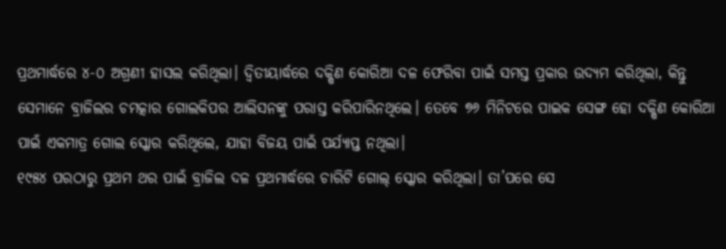ପ୍ରଥମାର୍ଦ୍ଧରେ ୪-୦ ଅଗ୍ରଣୀ ହାସଲ କରିଥିଲା। ଦ୍ୱିତୀୟାର୍ଦ୍ଧରେ ଦକ୍ଷିଣ କୋରିଆ ଦଳ ଫେରିବା ପାଇଁ ସମସ୍ତ ପ୍ରକାର ଉଦ୍ୟମ କରିଥିଲା, କିନ୍ତୁ ସେମାନେ ବ୍ରାଜିଲର ଚମତ୍କାର ଗୋଲକିପର ଆଲିସନଙ୍କୁ ପରାସ୍ତ କରିପାରିନଥିଲେ। ତେବେ ୭୬ ମିନିଟରେ ପାଇକ ସେଙ୍ଗ ହୋ ଦକ୍ଷିଣ କୋରିଆ ପାଇଁ ଏକମାତ୍ର ଗୋଲ ସ୍କୋର କରିଥିଲେ, ଯାହା ବିଜୟ ପାଇଁ ପର୍ଯ୍ୟାପ୍ତ ନଥିଲା।
୧୯୫୪ ପରଠାରୁ ପ୍ରଥମ ଥର ପାଇଁ ବ୍ରାଜିଲ ଦଳ ପ୍ରଥମାର୍ଦ୍ଧରେ ଚାରିଟି ଗୋଲ୍ ସ୍କୋର କରିଥିଲା। ତା’ପରେ ସେ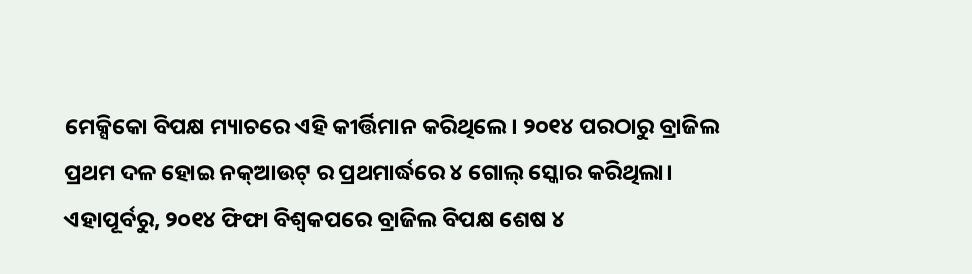ମେକ୍ସିକୋ ବିପକ୍ଷ ମ୍ୟାଚରେ ଏହି କୀର୍ତ୍ତିମାନ କରିଥିଲେ। ୨୦୧୪ ପରଠାରୁ ବ୍ରାଜିଲ ପ୍ରଥମ ଦଳ ହୋଇ ନକ୍ଆଉଟ୍ ର ପ୍ରଥମାର୍ଦ୍ଧରେ ୪ ଗୋଲ୍ ସ୍କୋର କରିଥିଲା। ଏହାପୂର୍ବରୁ, ୨୦୧୪ ଫିଫା ବିଶ୍ୱକପରେ ବ୍ରାଜିଲ ବିପକ୍ଷ ଶେଷ ୪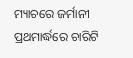ମ୍ୟାଚରେ ଜର୍ମାନୀ ପ୍ରଥମାର୍ଦ୍ଧରେ ଚାରିଟି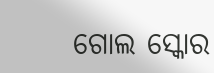ଗୋଲ ସ୍କୋର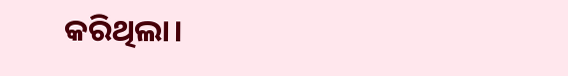କରିଥିଲା।